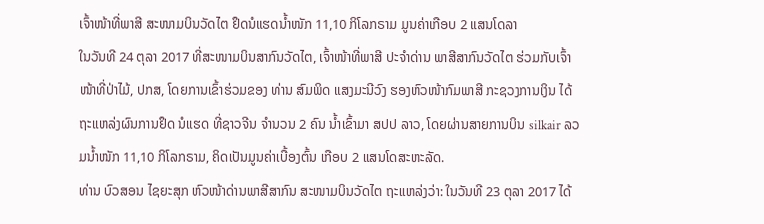ເຈົ້າໜ້າທີ່ພາສີ ສະໜາມບິນວັດໄຕ ຢຶດນໍແຮດນໍ້າໜັກ 11,10 ກິໂລກຣາມ ມູນຄ່າເກືອບ 2 ແສນໂດລາ
ໃນວັນທີ 24 ຕຸລາ 2017 ທີ່ສະໜາມບິນສາກົນວັດໄຕ, ເຈົ້າໜ້າທີ່ພາສີ ປະຈຳດ່ານ ພາສີສາກົນວັດໄຕ ຮ່ວມກັບເຈົ້າໜ້າທີ່ປ່າໄມ້, ປກສ, ໂດຍການເຂົ້າຮ່ວມຂອງ ທ່ານ ສົມພິດ ແສງມະນີວົງ ຮອງຫົວໜ້າກົມພາສີ ກະຊວງການເງິນ ໄດ້ຖະແຫລ່ງຜົນການຢຶດ ນໍແຮດ ທີ່ຊາວຈີນ ຈຳນວນ 2 ຄົນ ນ້ຳເຂົ້າມາ ສປປ ລາວ, ໂດຍຜ່ານສາຍການບິນ silkair ລວມນໍ້າໜັກ 11,10 ກິໂລກຣາມ, ຄິດເປັນມູນຄ່າເບື້ອງຕົ້ນ ເກືອບ 2 ແສນໂດສະຫະລັດ.
ທ່ານ ບົວສອນ ໄຊຍະສຸກ ຫົວໜ້າດ່ານພາສີສາກົນ ສະໜາມບິນວັດໄຕ ຖະແຫລ່ງວ່າ: ໃນວັນທີ 23 ຕຸລາ 2017 ໄດ້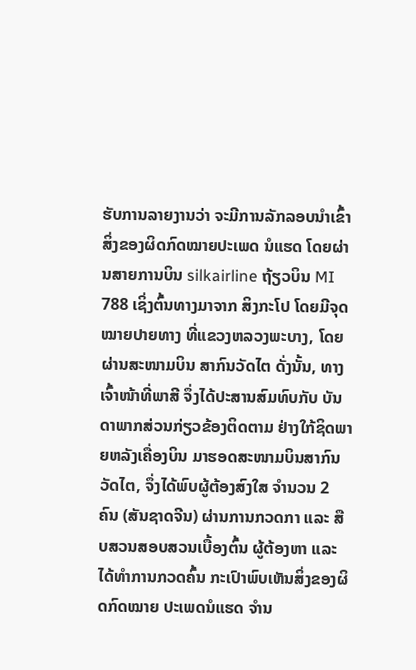ຮັບການລາຍງານວ່າ ຈະມີການລັກລອບນໍາເຂົ້າ ສິ່ງຂອງຜິດກົດໝາຍປະເພດ ນໍແຮດ ໂດຍຜ່ານສາຍການບິນ silkairline ຖ້ຽວບິນ MI 788 ເຊິ່ງຕົ້ນທາງມາຈາກ ສິງກະໂປ ໂດຍມີຈຸດໝາຍປາຍທາງ ທີ່ແຂວງຫລວງພະບາງ, ໂດຍຜ່ານສະໜາມບິນ ສາກົນວັດໄຕ ດັ່ງນັ້ນ, ທາງເຈົ້າໜ້າທີ່ພາສີ ຈຶ່ງໄດ້ປະສານສົມທົບກັບ ບັນດາພາກສ່ວນກ່ຽວຂ້ອງຕິດຕາມ ຢ່າງໃກ້ຊິດພາຍຫລັງເຄື່ອງບິນ ມາຮອດສະໜາມບິນສາກົນວັດໄຕ, ຈຶ່ງໄດ້ພົບຜູ້ຕ້ອງສົງໃສ ຈຳນວນ 2 ຄົນ (ສັນຊາດຈີນ) ຜ່ານການກວດກາ ແລະ ສືບສວນສອບສວນເບື້ອງຕົ້ນ ຜູ້ຕ້ອງຫາ ແລະ ໄດ້ທຳການກວດຄົ້ນ ກະເປົາພົບເຫັນສິ່ງຂອງຜິດກົດໝາຍ ປະເພດນໍແຮດ ຈຳນ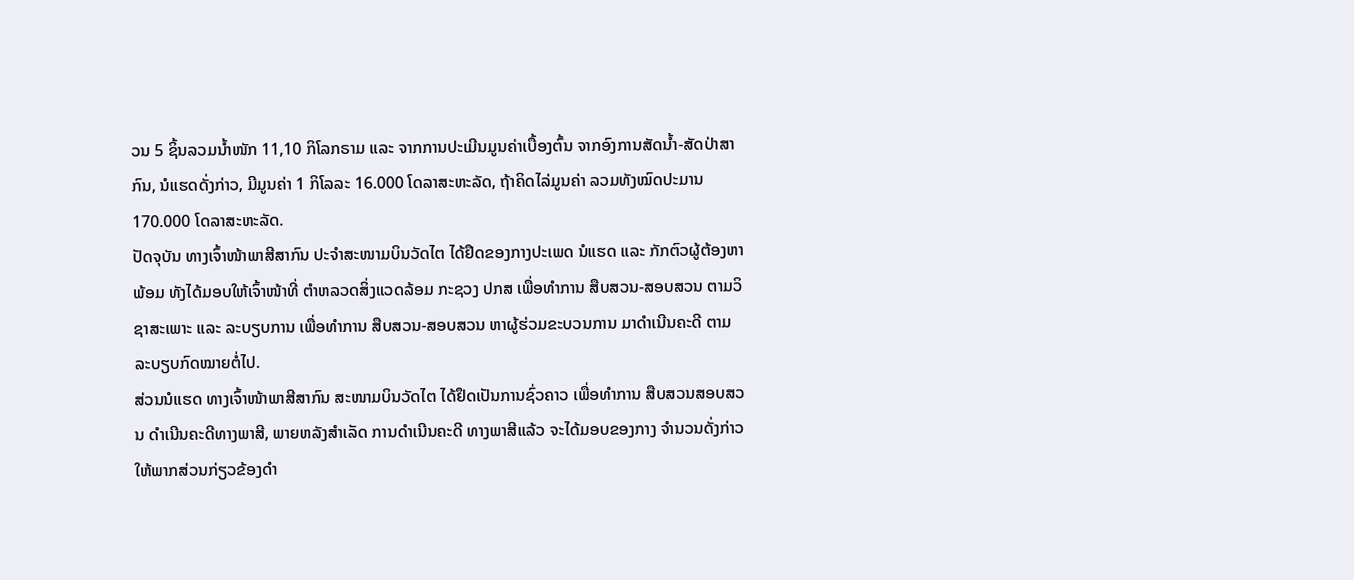ວນ 5 ຊິ້ນລວມນ້ຳໜັກ 11,10 ກິໂລກຣາມ ແລະ ຈາກການປະເມີນມູນຄ່າເບື້ອງຕົ້ນ ຈາກອົງການສັດນ້ຳ-ສັດປ່າສາກົນ, ນໍແຮດດັ່ງກ່າວ, ມີມູນຄ່າ 1 ກິໂລລະ 16.000 ໂດລາສະຫະລັດ, ຖ້າຄິດໄລ່ມູນຄ່າ ລວມທັງໝົດປະມານ 170.000 ໂດລາສະຫະລັດ.
ປັດຈຸບັນ ທາງເຈົ້າໜ້າພາສີສາກົນ ປະຈຳສະໜາມບິນວັດໄຕ ໄດ້ຢຶດຂອງກາງປະເພດ ນໍແຮດ ແລະ ກັກຕົວຜູ້ຕ້ອງຫາພ້ອມ ທັງໄດ້ມອບໃຫ້ເຈົ້າໜ້າທີ່ ຕໍາຫລວດສິ່ງແວດລ້ອມ ກະຊວງ ປກສ ເພື່ອທຳການ ສືບສວນ-ສອບສວນ ຕາມວິຊາສະເພາະ ແລະ ລະບຽບການ ເພື່ອທໍາການ ສືບສວນ-ສອບສວນ ຫາຜູ້ຮ່ວມຂະບວນການ ມາດໍາເນີນຄະດີ ຕາມລະບຽບກົດໝາຍຕໍ່ໄປ.
ສ່ວນນໍແຮດ ທາງເຈົ້າໜ້າພາສີສາກົນ ສະໜາມບິນວັດໄຕ ໄດ້ຢຶດເປັນການຊົ່ວຄາວ ເພື່ອທຳການ ສືບສວນສອບສວນ ດຳເນີນຄະດີທາງພາສີ, ພາຍຫລັງສຳເລັດ ການດຳເນີນຄະດີ ທາງພາສີແລ້ວ ຈະໄດ້ມອບຂອງກາງ ຈຳນວນດັ່ງກ່າວ ໃຫ້ພາກສ່ວນກ່ຽວຂ້ອງດຳ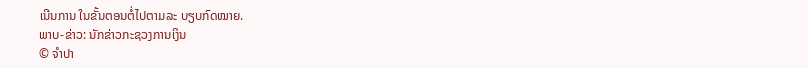ເນີນການ ໃນຂັ້ນຕອນຕໍ່ໄປຕາມລະ ບຽບກົດໝາຍ.
ພາບ-ຂ່າວ: ນັກຂ່າວກະຊວງການເງິນ
© ຈໍາປາ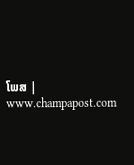ໂພສ | www.champapost.com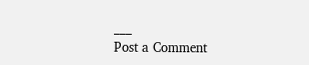___
Post a Comment